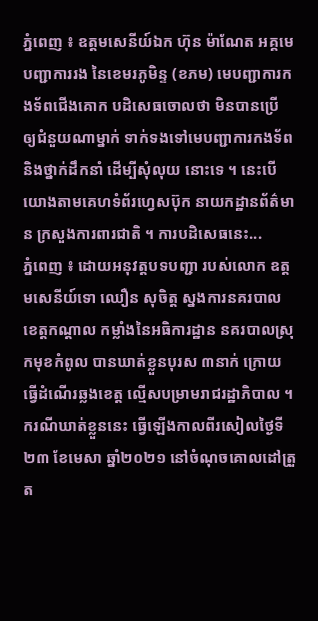ភ្នំពេញ ៖ ឧត្តមសេនីយ៍ឯក ហ៊ុន ម៉ាណែត អគ្គមេបញ្ជាការរង នៃខេមរភូមិន្ទ (ខភម) មេបញ្ជាការកងទ័ពជើងគោក បដិសេធចោលថា មិនបានប្រើ ឲ្យជំនួយណាម្នាក់ ទាក់ទងទៅមេបញ្ជាការកងទ័ព និងថ្នាក់ដឹកនាំ ដើម្បីសុំលុយ នោះទេ ។ នេះបើយោងតាមគេហទំព័រហ្វេសប៊ុក នាយកដ្ឋានព័ត៌មាន ក្រសួងការពារជាតិ ។ ការបដិសេធនេះ...
ភ្នំពេញ ៖ ដោយអនុវត្តបទបញ្ជា របស់លោក ឧត្តមសេនីយ៍ទោ ឈឿន សុចិត្ត ស្នងការនគរបាល ខេត្តកណ្តាល កម្លាំងនៃអធិការដ្ឋាន នគរបាលស្រុកមុខកំពូល បានឃាត់ខ្លួនបុរស ៣នាក់ ក្រោយធ្វើដំណើរឆ្លងខេត្ត ល្មើសបម្រាមរាជរដ្ឋាភិបាល ។ ករណីឃាត់ខ្លួននេះ ធ្វើឡើងកាលពីរសៀលថ្ងៃទី២៣ ខែមេសា ឆ្នាំ២០២១ នៅចំណុចគោលដៅត្រួត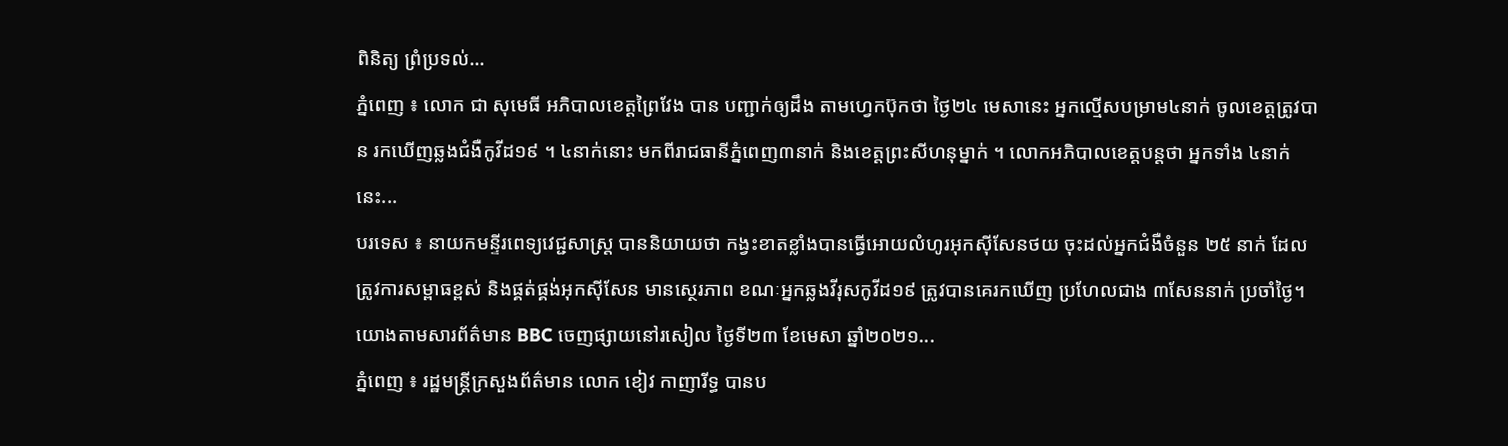ពិនិត្យ ព្រំប្រទល់...
ភ្នំពេញ ៖ លោក ជា សុមេធី អភិបាលខេត្តព្រៃវែង បាន បញ្ជាក់ឲ្យដឹង តាមហ្វេកប៊ុកថា ថ្ងៃ២៤ មេសានេះ អ្នកល្មើសបម្រាម៤នាក់ ចូលខេត្តត្រូវបាន រកឃើញឆ្លងជំងឺកូវីដ១៩ ។ ៤នាក់នោះ មកពីរាជធានីភ្នំពេញ៣នាក់ និងខេត្តព្រះសីហនុម្នាក់ ។ លោកអភិបាលខេត្តបន្តថា អ្នកទាំង ៤នាក់នេះ...
បរទេស ៖ នាយកមន្ទីរពេទ្យវេជ្ជសាស្រ្ត បាននិយាយថា កង្វះខាតខ្លាំងបានធ្វើអោយលំហូរអុកស៊ីសែនថយ ចុះដល់អ្នកជំងឺចំនួន ២៥ នាក់ ដែលត្រូវការសម្ពាធខ្ពស់ និងផ្គត់ផ្គង់អុកស៊ីសែន មានស្ថេរភាព ខណៈអ្នកឆ្លងវីរុសកូវីដ១៩ ត្រូវបានគេរកឃើញ ប្រហែលជាង ៣សែននាក់ ប្រចាំថ្ងៃ។ យោងតាមសារព័ត៌មាន BBC ចេញផ្សាយនៅរសៀល ថ្ងៃទី២៣ ខែមេសា ឆ្នាំ២០២១...
ភ្នំពេញ ៖ រដ្ឋមន្រ្តីក្រសួងព័ត៌មាន លោក ខៀវ កាញារីទ្ធ បានប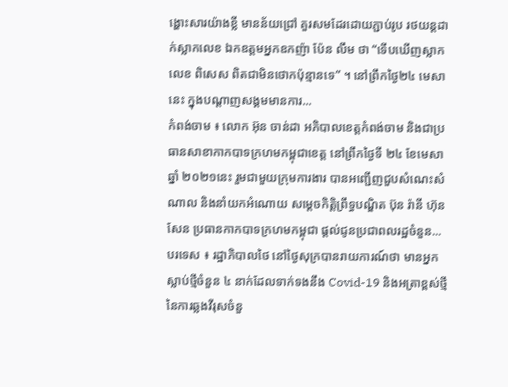ង្ហោះសារយ៉ាងខ្លី មានន័យជ្រៅ គួរសមដែរដោយភ្ជាប់រូប រថយន្តដាក់ស្លាកលេខ ឯកឧត្តមអ្នកឧកញ៉ា ប៉ែន លឹម ថា “ទើបឃើញស្លាកលេខ ពិសេស ពិតជាមិនថោកប៉ុន្មានទេ” ។ នៅព្រឹកថ្ងៃ២៤ មេសា នេះ ក្នុងបណ្តាញសង្គមមានការ...
កំពង់ចាម ៖ លោក អ៊ុន ចាន់ដា អភិបាលខេត្តកំពង់ចាម និងជាប្រធានសាខាកាកបាទក្រហមកម្ពុជាខេត្ត នៅព្រឹកថ្ងៃទី ២៤ ខែមេសា ឆ្នាំ ២០២១នេះ រួមជាមួយក្រុមការងារ បានអញ្ជើញជួបសំណេះសំណាល និងនាំយកអំណោយ សម្តេចកិត្តិព្រឹទ្ធបណ្ឌិត ប៊ុន រ៉ានី ហ៊ុន សែន ប្រធានកាកបាទក្រហមកម្ពុជា ផ្តល់ជូនប្រជាពលរដ្ឋចំនួន...
បរទេស ៖ រដ្ឋាភិបាលថៃ នៅថ្ងៃសុក្របានរាយការណ៍ថា មានអ្នកស្លាប់ថ្មីចំនួន ៤ នាក់ដែលទាក់ទងនឹង Covid-19 និងអត្រាខ្ពស់ថ្មីនៃការឆ្លងវីរុសចំនួ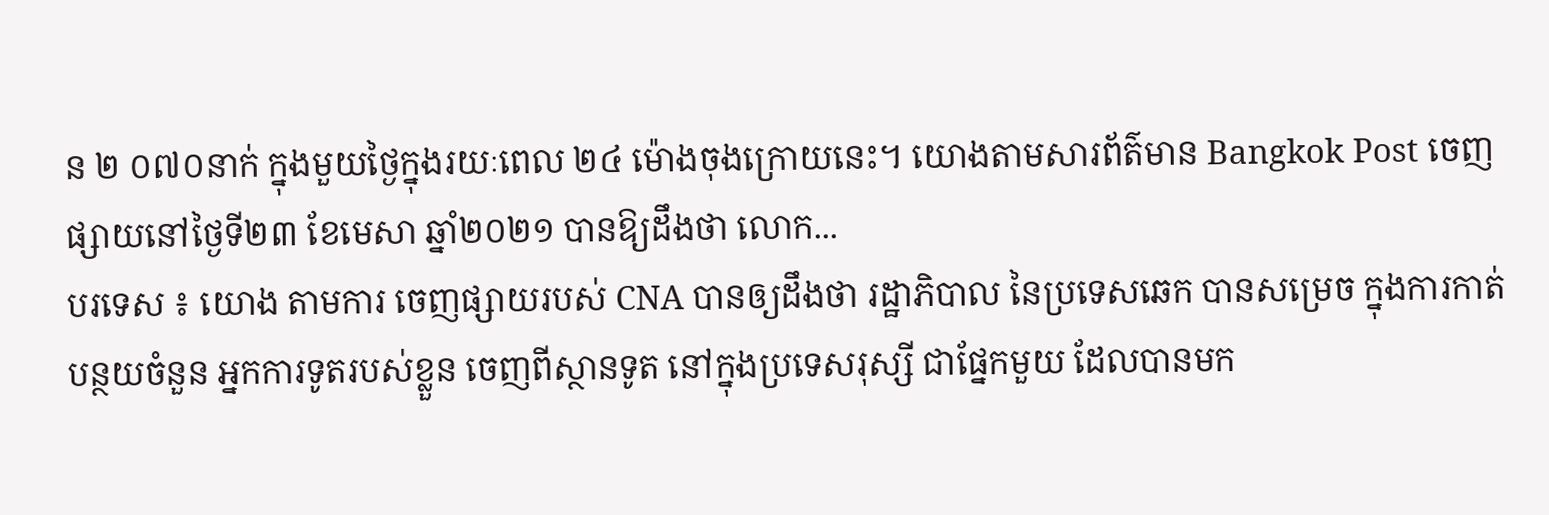ន ២ ០៧០នាក់ ក្នុងមួយថ្ងៃក្នុងរយៈពេល ២៤ ម៉ោងចុងក្រោយនេះ។ យោងតាមសារព័ត៌មាន Bangkok Post ចេញផ្សាយនៅថ្ងៃទី២៣ ខែមេសា ឆ្នាំ២០២១ បានឱ្យដឹងថា លោក...
បរទេស ៖ យោង តាមការ ចេញផ្សាយរបស់ CNA បានឲ្យដឹងថា រដ្ឋាភិបាល នៃប្រទេសឆេក បានសម្រេច ក្នុងការកាត់បន្ថយចំនួន អ្នកការទូតរបស់ខ្លួន ចេញពីស្ថានទូត នៅក្នុងប្រទេសរុស្សី ជាផ្នែកមួយ ដែលបានមក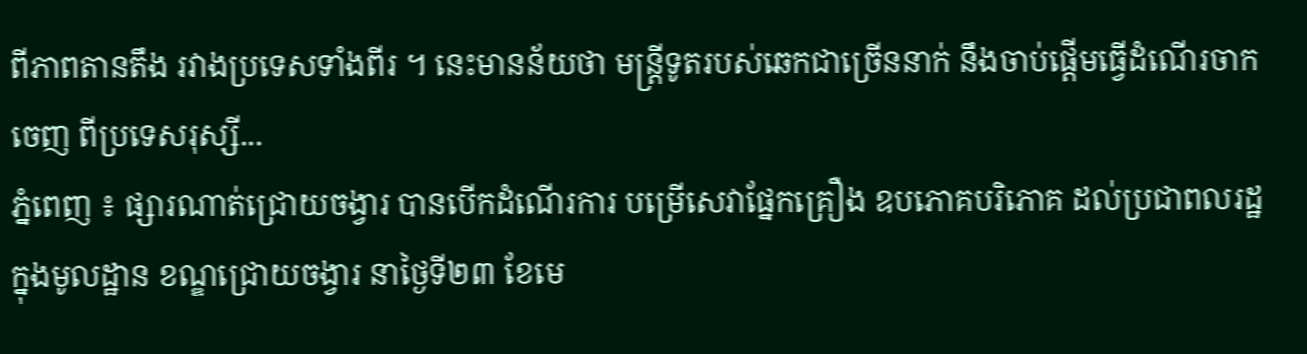ពីភាពតានតឹង រវាងប្រទេសទាំងពីរ ។ នេះមានន័យថា មន្ត្រីទូតរបស់ឆេកជាច្រើននាក់ នឹងចាប់ផ្តើមធ្វើដំណើរចាកចេញ ពីប្រទេសរុស្សី...
ភ្នំពេញ ៖ ផ្សារណាត់ជ្រោយចង្វារ បានបើកដំណើរការ បម្រើសេវាផ្នែកគ្រឿង ឧបភោគបរិភោគ ដល់ប្រជាពលរដ្ឋ ក្នុងមូលដ្ឋាន ខណ្ឌជ្រោយចង្វារ នាថ្ងៃទី២៣ ខែមេ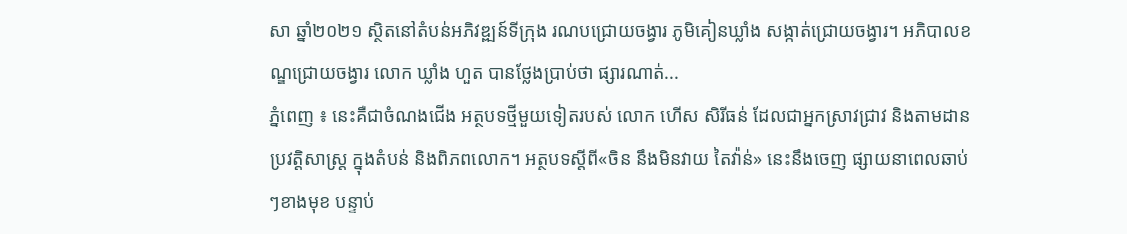សា ឆ្នាំ២០២១ ស្ថិតនៅតំបន់អភិវឌ្ឍន៍ទីក្រុង រណបជ្រោយចង្វារ ភូមិគៀនឃ្លាំង សង្កាត់ជ្រោយចង្វារ។ អភិបាលខណ្ឌជ្រោយចង្វារ លោក ឃ្លាំង ហួត បានថ្លែងប្រាប់ថា ផ្សារណាត់...
ភ្នំពេញ ៖ នេះគឺជាចំណងជើង អត្ថបទថ្មីមួយទៀតរបស់ លោក ហើស សិរីធន់ ដែលជាអ្នកស្រាវជ្រាវ និងតាមដានប្រវត្តិសាស្រ្ត ក្នុងតំបន់ និងពិភពលោក។ អត្ថបទស្តីពី«ចិន នឹងមិនវាយ តៃវ៉ាន់» នេះនឹងចេញ ផ្សាយនាពេលឆាប់ៗខាងមុខ បន្ទាប់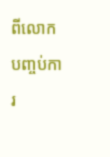ពីលោក បញ្ចប់ការ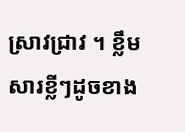ស្រាវជ្រាវ ។ ខ្លឹមសារខ្លីៗដូចខាង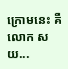ក្រោមនេះ គឺលោក សយ...